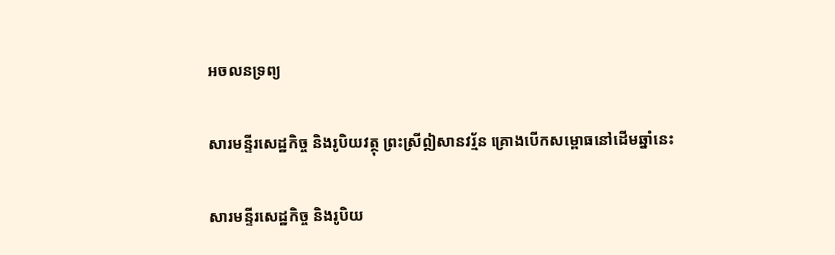អចលនទ្រព្យ

សារមន្ទីរសេដ្ឋកិច្ច និងរូបិយវត្ថុ ព្រះស្រីឦសានវរ្ម័ន គ្រោងបើកសម្ពោធនៅដើមឆ្នាំនេះ

សារមន្ទីរសេដ្ឋកិច្ច និងរូបិយ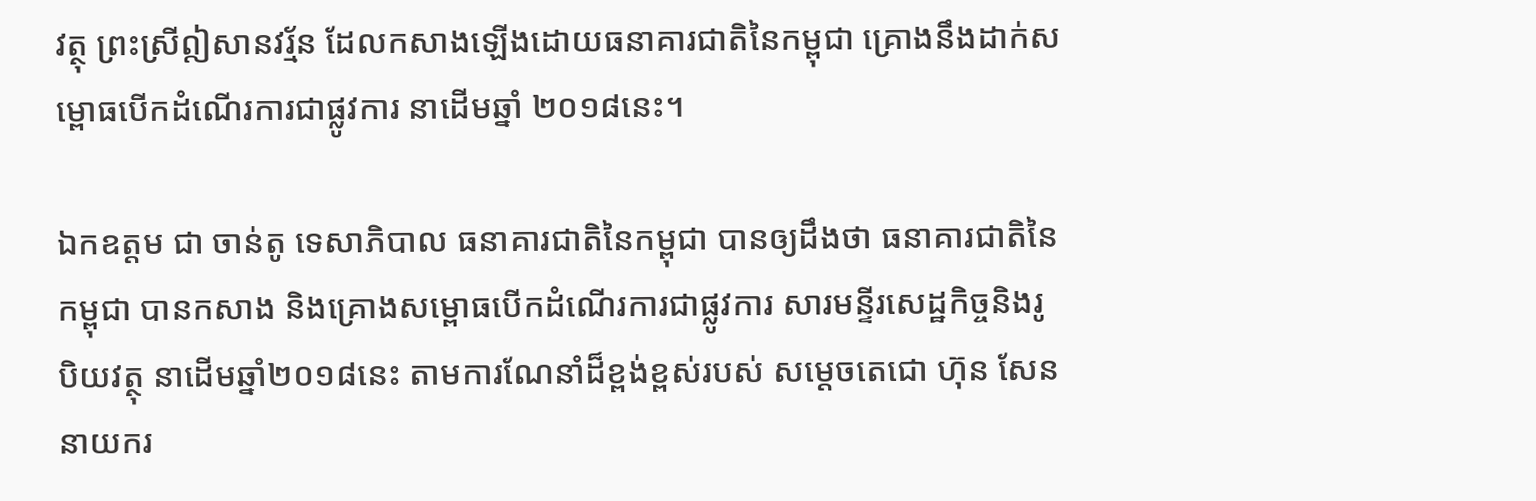វត្ថុ ព្រះស្រីឦសានវរ្ម័ន ដែលកសាងឡើងដោយធនាគារជាតិនៃកម្ពុជា គ្រោងនឹងដាក់សម្ពោធបើកដំណើរការជាផ្លូវការ នាដើមឆ្នាំ ២០១៨នេះ។

ឯកឧត្តម ជា ចាន់តូ ទេសាភិបាល ធនាគារជាតិនៃកម្ពុជា បានឲ្យដឹងថា ធនាគារជាតិនៃកម្ពុជា បានកសាង និងគ្រោងសម្ពោធបើកដំណើរការជាផ្លូវការ សារមន្ទីរសេដ្ឋកិច្ចនិងរូបិយវត្ថុ នាដើមឆ្នាំ២០១៨នេះ តាមការណែនាំដ៏ខ្ពង់ខ្ពស់របស់ សម្តេចតេជោ ហ៊ុន សែន នាយករ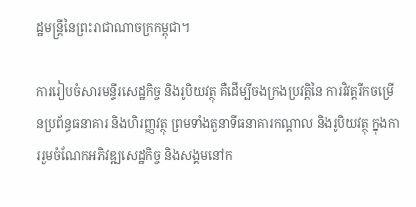ដ្ឋមន្ត្រីនៃព្រះរាជាណាចក្រកម្ពុជា។

ការរៀបចំសារមន្ទីរសេដ្ឋកិច្ច និងរូបិយវត្ថុ គឺដើម្បីចងក្រងប្រវត្តិនៃ ការវិវត្តរីកចម្រើនប្រព័ន្ធធនាគារ និងហិរញ្ញវត្ថុ ព្រមទាំងតួនាទីធនាគារកណ្តាល និងរូបិយវត្ថុ ក្នុងការរួមចំណែកអភិវឌ្ឍសេដ្ឋកិច្ច និងសង្គមនៅក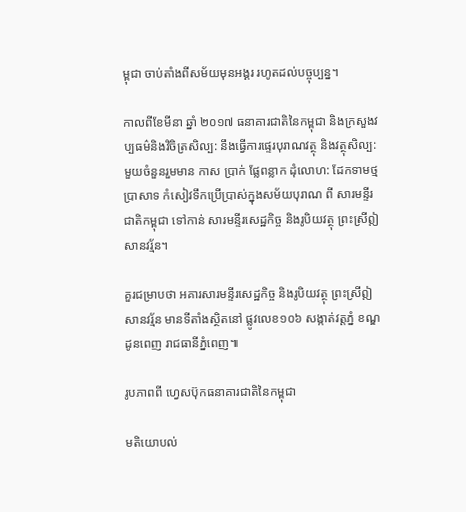ម្ពុជា ចាប់តាំងពីសម័យមុនអង្គរ រហូតដល់បច្ចុប្បន្ន។

កាលពីខែមីនា ឆ្នាំ ២០១៧ ធនាគារជាតិនៃកម្ពុជា និងក្រសួងវប្បធម៌និងវិចិត្រសិល្ប: នឹងធ្វើការផ្ទេរបុរាណវត្ថុ និងវត្ថុសិល្ប:មួយចំនួនរួមមាន កាស ប្រាក់ ផ្លែពន្លាក ដុំលោហ: ដែកទាមថ្មប្រាសាទ កំសៀវទឹកប្រើប្រាស់ក្នុងសម័យបុរាណ ពី សារមន្ទីរជាតិកម្ពុជា ទៅកាន់ សារមន្ទីរសេដ្ឋកិច្ច និងរូបិយវត្ថុ ព្រះស្រីឦសានវរ្ម័ន។

គួរជម្រាបថា អគារសារមន្ទីរសេដ្ឋកិច្ច និងរូបិយវត្ថុ ព្រះស្រីឦសានវរ័្មន មានទីតាំងស្ថិតនៅ ផ្លូវលេខ១០៦ សង្កាត់វត្តភ្នំ ខណ្ឌដូនពេញ រាជធានីភ្នំពេញ៕

រូបភាពពី ហ្វេសប៊ុកធនាគារជាតិនៃកម្ពុជា

មតិយោបល់